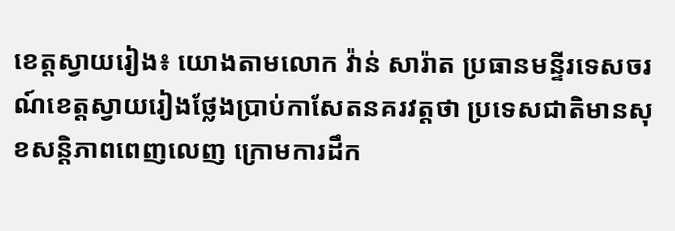ខេត្តស្វាយរៀង៖ យោងតាមលោក វ៉ាន់ សារ៉ាត ប្រធានមន្ទីរទេសចរណ៍ខេត្តស្វាយរៀងថ្លែងប្រាប់កាសែតនគរវត្តថា ប្រទេសជាតិមានសុខសន្តិភាពពេញលេញ ក្រោមការដឹក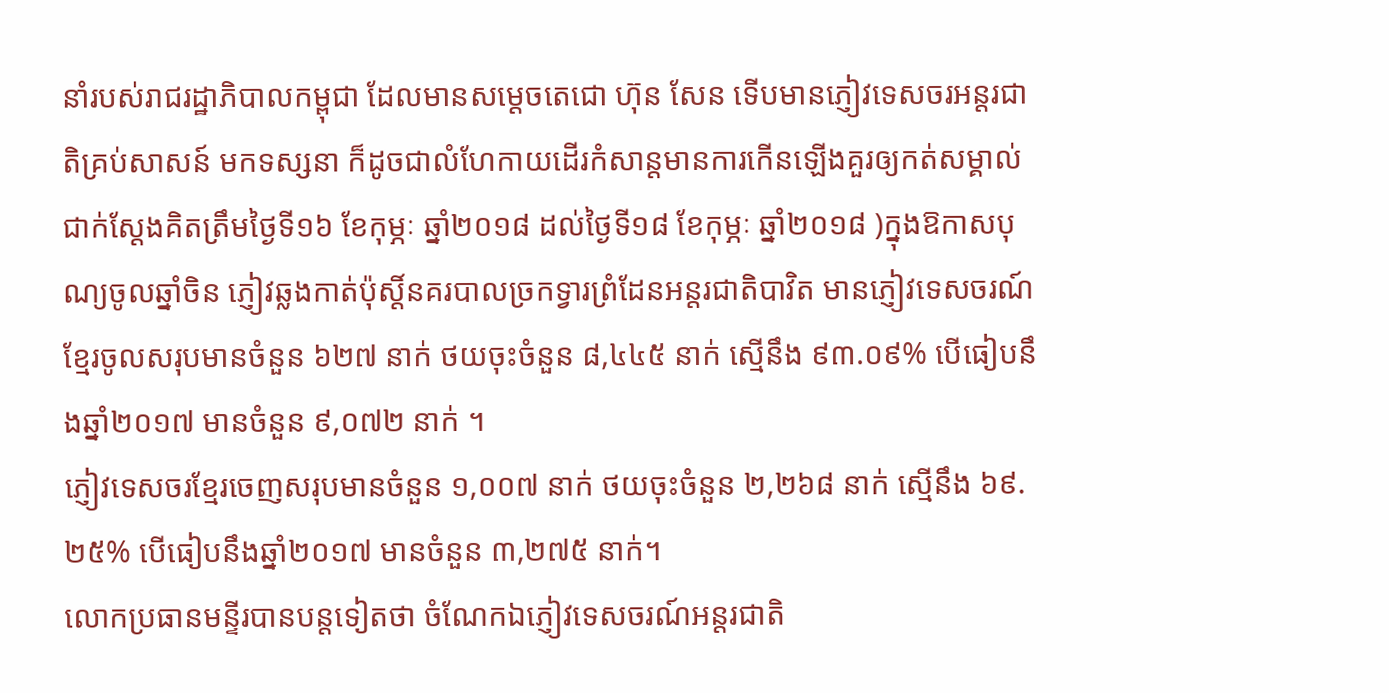នាំរបស់រាជរដ្ឋាភិបាលកម្ពុជា ដែលមានសម្ដេចតេជោ ហ៊ុន សែន ទើបមានភ្ញៀវទេសចរអន្តរជាតិគ្រប់សាសន៍ មកទស្សនា ក៏ដូចជាលំហែកាយដើរកំសាន្តមានការកើនឡើងគួរឲ្យកត់សម្គាល់ ជាក់ស្ដែងគិតត្រឹមថ្ងៃទី១៦ ខែកុម្ភៈ ឆ្នាំ២០១៨ ដល់ថ្ងៃទី១៨ ខែកុម្ភៈ ឆ្នាំ២០១៨ )ក្នុងឱកាសបុណ្យចូលឆ្នាំចិន ភ្ញៀវឆ្លងកាត់ប៉ុស្តិ៍នគរបាលច្រកទ្វារព្រំដែនអន្តរជាតិបាវិត មានភ្ញៀវទេសចរណ៍ខ្មែរចូលសរុបមានចំនួន ៦២៧ នាក់ ថយចុះចំនួន ៨,៤៤៥ នាក់ ស្មើនឹង ៩៣.០៩% បើធៀបនឹងឆ្នាំ២០១៧ មានចំនួន ៩,០៧២ នាក់ ។
ភ្ញៀវទេសចរខ្មែរចេញសរុបមានចំនួន ១,០០៧ នាក់ ថយចុះចំនួន ២,២៦៨ នាក់ ស្មើនឹង ៦៩.២៥% បើធៀបនឹងឆ្នាំ២០១៧ មានចំនួន ៣,២៧៥ នាក់។
លោកប្រធានមន្ទីរបានបន្តទៀតថា ចំណែកឯភ្ញៀវទេសចរណ៍អន្តរជាតិ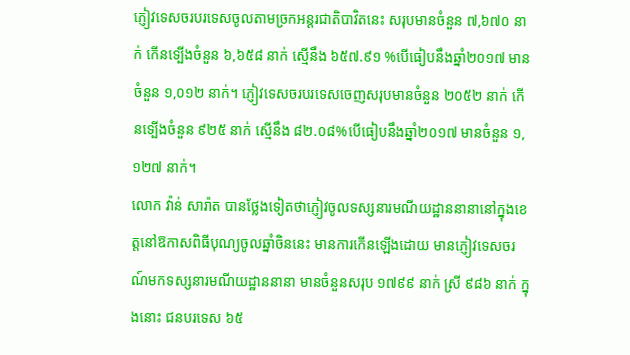ភ្ញៀវទេសចរបរទេសចូលតាមច្រកអន្តរជាតិបាវិតនេះ សរុបមានចំនួន ៧,៦៧០ នាក់ កើនទ្បើងចំនួន ៦,៦៥៨ នាក់ ស្មើនឹង ៦៥៧.៩១ %បើធៀបនឹងឆ្នាំ២០១៧ មានចំនួន ១,០១២ នាក់។ ភ្ញៀវទេសចរបរទេសចេញសរុបមានចំនួន ២០៥២ នាក់ កើនទ្បើងចំនួន ៩២៥ នាក់ ស្មើនឹង ៨២.០៨%បើធៀបនឹងឆ្នាំ២០១៧ មានចំនួន ១,១២៧ នាក់។
លោក វ៉ាន់ សារ៉ាត បានថ្លែងទៀតថាភ្ញៀវចូលទស្សនារមណីយដ្ឋាននានានៅក្នុងខេត្តនៅឱកាសពិធីបុណ្យចូលឆ្នាំចិននេះ មានការកើនឡើងដោយ មានភ្ញៀវទេសចរណ៍មកទស្សនារមណីយដ្ឋាននានា មានចំនួនសរុប ១៧៩៩ នាក់ ស្រី ៩៨៦ នាក់ ក្នុងនោះ ជនបរទេស ៦៥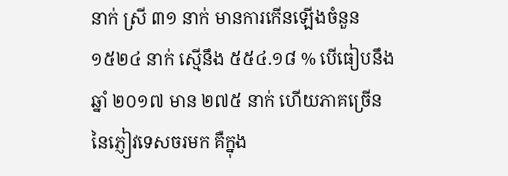នាក់ ស្រី ៣១ នាក់ មានការកើនឡើងចំនួន ១៥២៤ នាក់ ស្មើនឹង ៥៥៤.១៨ % បើធៀបនឹងឆ្នាំ ២០១៧ មាន ២៧៥ នាក់ ហើយភាគច្រើននៃភ្ញៀវទេសចរមក គឺក្នុង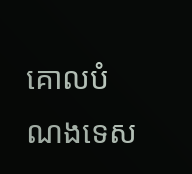គោលបំណងទេស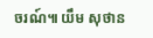ចរណ៍៕ យឹម សុថាន